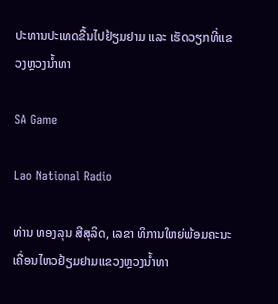ປະທານປະເທດຂື້ນໄປຢ້ຽມຢາມ ແລະ ເຮັດວຽກທີ່ແຂວງຫຼວງນ້ຳທາ

SA Game

Lao National Radio

ທ່ານ ທອງລຸນ ສີສຸລິດ, ເລຂາ ທິການໃຫຍ່ພ້ອມຄະນະ ເຄື່ອນໄຫວຢ້ຽມຢາມແຂວງຫຼວງນ້ຳທາ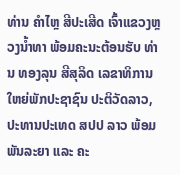ທ່ານ ຄຳໄຫຼ ສີປະເສີດ ເຈົ້າແຂວງຫຼວງນ້ຳທາ ພ້ອມຄະນະຕ້ອນຮັບ ທ່ານ ທອງລຸນ ສີສຸລິດ ເລຂາທິການໃຫຍ່ພັກປະຊາຊົນ ປະຕິວັດລາວ, ປະທານປະເທດ ສປປ ລາວ ພ້ອມພັນລະຍາ ແລະ ຄະ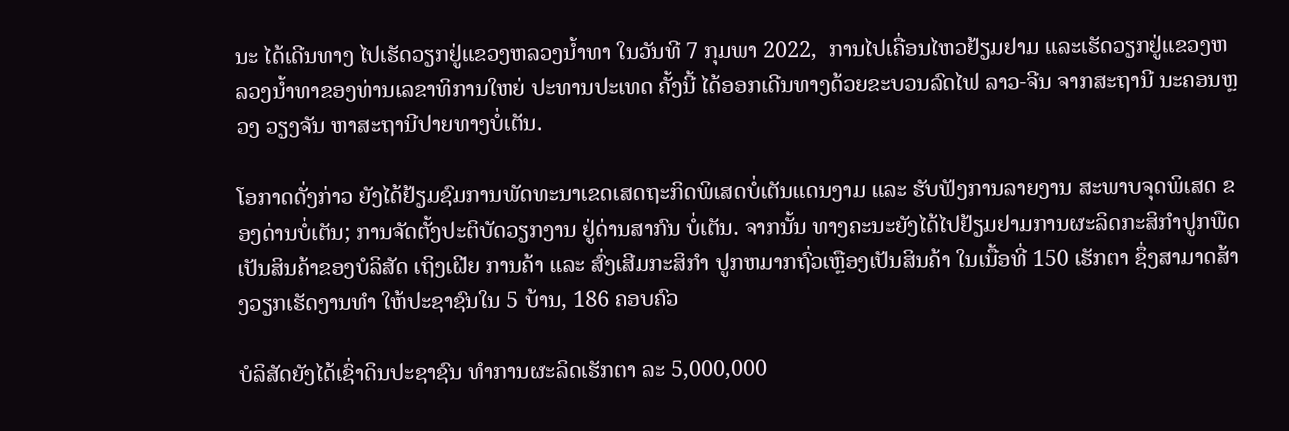ນະ ໄດ້ເດີນທາງ ໄປເຮັດວຽກຢູ່ແຂວງຫລວງນໍ້າທາ ໃນວັນທີ 7 ກຸມພາ 2022,  ການໄປເຄື່ອນໄຫວຢ້ຽມຢາມ ແລະເຮັດວຽກຢູ່ແຂວງຫລວງນໍ້າທາຂອງທ່ານເລຂາທິການໃຫຍ່ ປະທານປະເທດ ຄັ້ງນີ້ ໄດ້ອອກເດີນທາງດ້ວຍຂະບວນລົດໄຟ ລາວ-ຈີນ ຈາກສະຖານີ ນະຄອນຫຼວງ ວຽງຈັນ ຫາສະຖານີປາຍທາງບໍ່ເຕັນ.

ໂອກາດດັ່ງກ່າວ ຍັງໄດ້ຢ້ຽມຊົມການພັດທະນາເຂດເສດຖະກິດພິເສດບໍ່ເຕັນແດນງາມ ແລະ ຮັບຟັງການລາຍງານ ສະພາບຈຸດພິເສດ ຂອງດ່ານບໍ່ເຕັນ; ການຈັດຕັ້ງປະຕິບັດວຽກງານ ຢູ່ດ່ານສາກົນ ບໍ່ເຕັນ. ຈາກນັ້ນ ທາງຄະນະຍັງໄດ້ໄປຢ້ຽມຢາມການຜະລິດກະສິກຳປູກພືດເປັນສິນຄ້າຂອງບໍລິສັດ ເຖິງເຝີຍ ການຄ້າ ແລະ ສົ່ງເສີມກະສິກຳ ປູກຫມາກຖົ່ວເຫຼືອງເປັນສິນຄ້າ ໃນເນື້ອທີ່ 150 ເຮັກຕາ ຊຶ່ງສາມາດສ້າງວຽກເຮັດງານທໍາ ໃຫ້ປະຊາຊົນໃນ 5 ບ້ານ, 186 ຄອບຄົວ

ບໍລິສັດຍັງໄດ້ເຊົ່າດິນປະຊາຊົນ ທໍາການຜະລິດເຮັກຕາ ລະ 5,000,000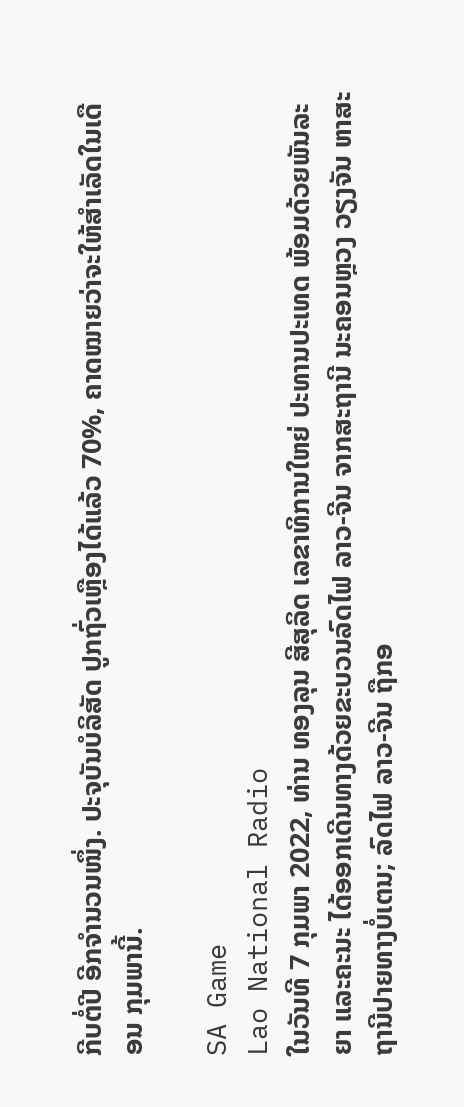ກີບຕໍ່ປີ ອີກຈຳນວນໜຶ່ງ. ປະຈຸບັນບໍລິສັດ ປູກຖົ່ວເຫຼືອງໄດ້ແລ້ວ 70%, ຄາດໝາຍວ່າຈະໃຫ້ສຳເລັດໃນເດືອນ ກຸມພານີ້.

SA Game
Lao National Radio
ໃນວັນທີ 7 ກຸມພາ 2022, ທ່ານ ທອງລຸນ ສີສຸລິດ ເລຂາທິການໃຫຍ່ ປະທານປະເທດ ພ້ອມດ້ວຍພັນລະຍາ ແລະຄະນະ ໄດ້ອອກເດີນທາງດ້ວຍຂະບວນລົດໄຟ ລາວ-ຈີນ ຈາກສະຖານີ ນະຄອນຫຼວງ ວຽງຈັນ ຫາສະ ຖານີປາຍທາງບໍ່ເຕນ; ລົດໄຟ ລາວ-ຈີນ ຖືກອ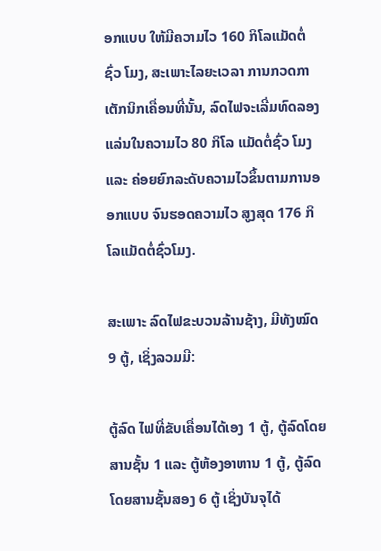ອກແບບ ໃຫ້ມີຄວາມໄວ 160 ກິໂລແມັດຕໍ່ຊົ່ວ ໂມງ, ສະເພາະໄລຍະເວລາ ການກວດກາເຕັກນິກເຄື່ອນທີ່ນັ້ນ, ລົດໄຟຈະເລີ່ມທົດລອງແລ່ນໃນຄວາມໄວ 80 ກິໂລ ແມັດຕໍ່ຊົ່ວ ໂມງ ແລະ ຄ່ອຍຍົກລະດັບຄວາມໄວຂຶ້ນຕາມການອອກແບບ ຈົນຮອດຄວາມໄວ ສູງສຸດ 176 ກິໂລແມັດຕໍ່ຊົ່ວໂມງ.

ສະເພາະ ລົດໄຟຂະບວນລ້ານຊ້າງ, ມີທັງໝົດ 9 ຕູ້, ເຊິ່ງລວມມີ:

ຕູ້ລົດ ໄຟທີ່ຂັບເຄື່ອນໄດ້ເອງ 1 ຕູ້, ຕູ້ລົດໂດຍສານຊັ້ນ 1 ແລະ ຕູ້ຫ້ອງອາຫານ 1 ຕູ້, ຕູ້ລົດໂດຍສານຊັ້ນສອງ 6 ຕູ້ ເຊິ່ງບັນຈຸໄດ້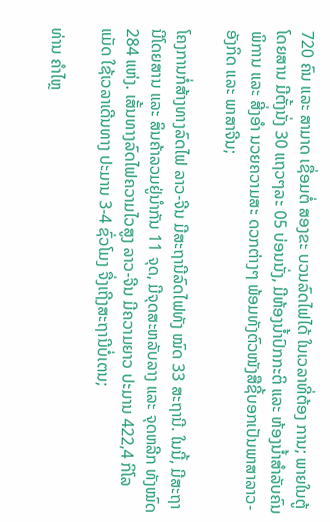720 ຄົນ ແລະ ສາມາດ ເຊື່ອມຕໍ່ ສອງຂະ ບວນລົດໄຟໄດ້ ໃນເວລາທີ່ຕ້ອງ ການ; ພາຍໃນຕູ້ໂດຍສານ ມີຕັ້ງນັ່ງ 30 ແຖວໆລະ 05 ບ່ອນນັ່ງ, ມີຫ້ອງນໍ້າປົກກະຕິ ແລະ ຫ້ອງນໍ້າສຳລັບຄົນພິການ ແລະ ສີ່ງອຳ ນວຍຄວາມສະ ດວກຕ່າງໆ ພ້ອມທັງຕົວໜັງສືຊີ້ບອກເປັນພາສາລາວ-ອັງກິດ ແລະ ພາສາຈີນ;

ໂຄງການກໍ່ສ້າງທາງລົດໄຟ ລາວ-ຈີນ ມີສະຖານີລົດໄຟທັງ ໝົດ 33 ສະຖານີ. ໃນນີ້, ມີສະຖານີໂດຍສານ ແລະ ສິນຄ້າລວມຢູ່ນຳກັນ 11 ຈຸດ, ມີຈຸດສະຫລັບລາງ ແລະ ຈຸດຫລີກ ທັງໝົດ 284 ແຫ່ງ. ເສັ້ນທາງລົດໄຟຄວາມໄວສູງ ລາວ-ຈີນ ມີຄວາມຍາວ ປະມານ 422,4 ກິໂລແມັດ ໃຊ້ເວລາເດີນທາງ ປະມານ 3-4 ຊົ່ວໂມງ ຈື່ງເຖີງສະຖານີບໍ່ເຕນ;

ທ່ານ ຄຳໄຫຼ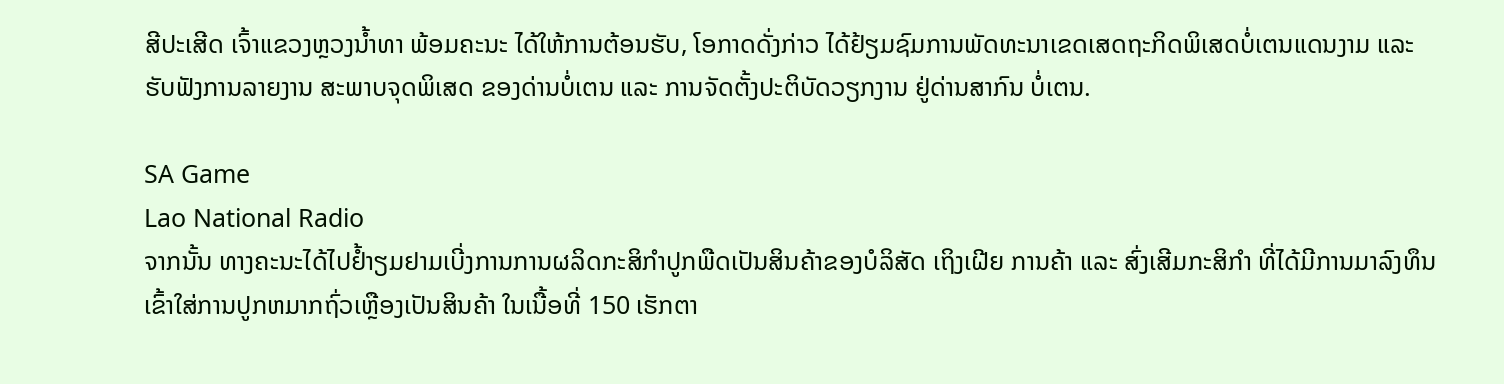ສີປະເສີດ ເຈົ້າແຂວງຫຼວງນ້ຳທາ ພ້ອມຄະນະ ໄດ້ໃຫ້ການຕ້ອນຮັບ, ໂອກາດດັ່ງກ່າວ ໄດ້ຢ້ຽມຊົມການພັດທະນາເຂດເສດຖະກິດພິເສດບໍ່ເຕນແດນງາມ ແລະ ຮັບຟັງການລາຍງານ ສະພາບຈຸດພິເສດ ຂອງດ່ານບໍ່ເຕນ ແລະ ການຈັດຕັ້ງປະຕິບັດວຽກງານ ຢູ່ດ່ານສາກົນ ບໍ່ເຕນ.

SA Game
Lao National Radio
ຈາກນັ້ນ ທາງຄະນະໄດ້ໄປຢ້ຳຽມຢາມເບີ່ງການການຜລິດກະສິກຳປູກພືດເປັນສິນຄ້າຂອງບໍລິສັດ ເຖິງເຝີຍ ການຄ້າ ແລະ ສົ່ງເສີມກະສິກຳ ທີ່ໄດ້ມີການມາລົງທຶນ ເຂົ້າໃສ່ການປູກຫມາກຖົ່ວເຫຼືອງເປັນສິນຄ້າ ໃນເນື້ອທີ່ 150 ເຮັກຕາ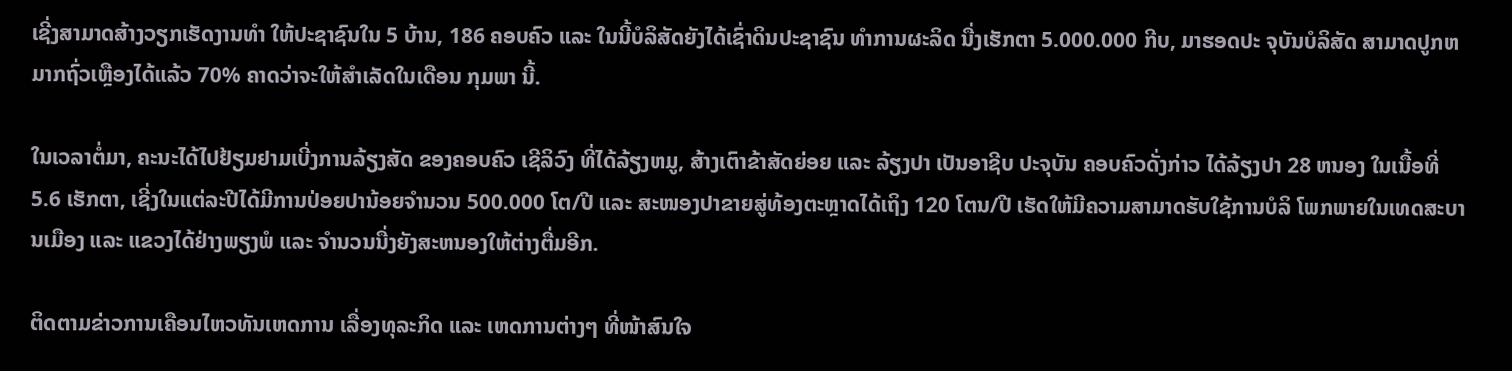ເຊີ່ງສາມາດສ້າງວຽກເຮັດງານທໍາ ໃຫ້ປະຊາຊົນໃນ 5 ບ້ານ, 186 ຄອບຄົວ ແລະ ໃນນີ້ບໍລິສັດຍັງໄດ້ເຊົ່າດິນປະຊາຊົນ ທໍາການຜະລິດ ນື່ງເຮັກຕາ 5.000.000 ກີບ, ມາຮອດປະ ຈຸບັນບໍລິສັດ ສາມາດປູກຫມາກຖົ່ວເຫຼືອງໄດ້ແລ້ວ 70% ຄາດວ່າຈະໃຫ້ສຳເລັດໃນເດືອນ ກຸມພາ ນີ້.

ໃນເວລາຕໍ່ມາ, ຄະນະໄດ້ໄປຢ້ຽມຢາມເບີ່ງການລ້ຽງສັດ ຂອງຄອບຄົວ ເຊີລິວົງ ທີ່ໄດ້ລ້ຽງຫມູ, ສ້າງເຕົາຂ້າສັດຍ່ອຍ ແລະ ລ້ຽງປາ ເປັນອາຊີບ ປະຈຸບັນ ຄອບຄົວດັ່ງກ່າວ ໄດ້ລ້ຽງປາ 28 ຫນອງ ໃນເນື້ອທີ່ 5.6 ເຮັກຕາ, ເຊີ່ງໃນແຕ່ລະປີໄດ້ມີການປ່ອຍປານ້ອຍຈຳນວນ 500.000 ໂຕ/ປີ ແລະ ສະໜອງປາຂາຍສູ່ທ້ອງຕະຫຼາດໄດ້ເຖິງ 120 ໂຕນ/ປີ ເຮັດໃຫ້ມີຄວາມສາມາດຮັບໃຊ້ການບໍລິ ໂພກພາຍໃນເທດສະບານເມືອງ ແລະ ແຂວງໄດ້ຢ່າງພຽງພໍ ແລະ ຈຳນວນນື່ງຍັງສະຫນອງໃຫ້ຕ່າງຕື່ມອີກ.

ຕິດຕາມຂ່າວການເຄືອນໄຫວທັນເຫດການ ເລື່ອງທຸລະກິດ ແລະ ເຫດການຕ່າງໆ ທີ່ໜ້າສົນໃຈ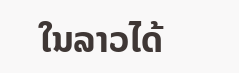ໃນລາວໄດ້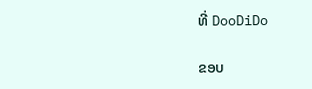ທີ່ DooDiDo

ຂອບ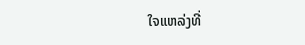ໃຈແຫລ່ງທີ່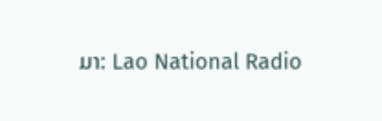ມາ: Lao National Radio